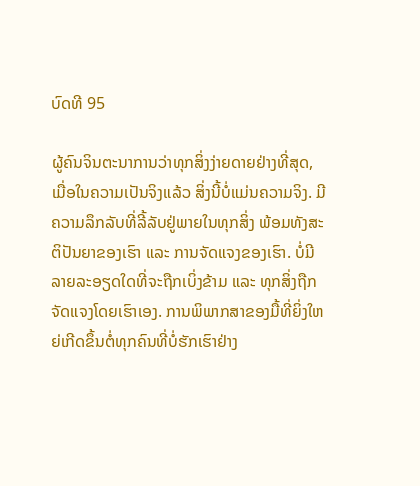ບົດທີ 95

ຜູ້ຄົນຈິນຕະນາການວ່າທຸກສິ່ງງ່າຍດາຍຢ່າງທີ່ສຸດ, ເມື່ອໃນຄວາມເປັນຈິງແລ້ວ ສິ່ງນີ້ບໍ່ແມ່ນຄວາມຈິງ. ມີຄວາມລຶກລັບທີ່ລີ້ລັບຢູ່ພາຍໃນທຸກສິ່ງ ພ້ອມທັງສະຕິປັນຍາຂອງເຮົາ ແລະ ການຈັດແຈງຂອງເຮົາ. ບໍ່ມີລາຍລະອຽດໃດທີ່ຈະຖືກເບິ່ງຂ້າມ ແລະ ທຸກສິ່ງຖືກຈັດແຈງໂດຍເຮົາເອງ. ການພິພາກສາຂອງມື້ທີ່ຍິ່ງໃຫຍ່ເກີດຂຶ້ນຕໍ່ທຸກຄົນທີ່ບໍ່ຮັກເຮົາຢ່າງ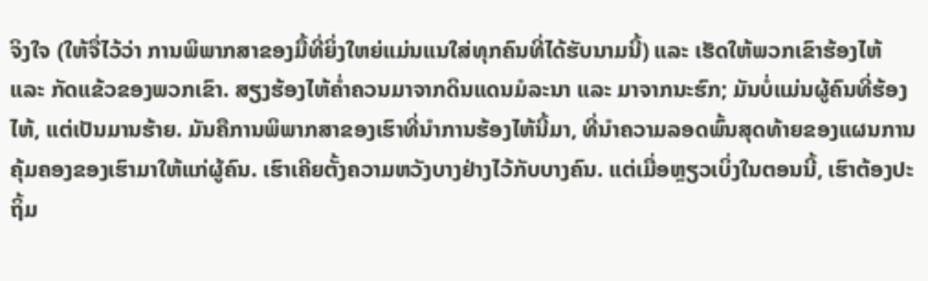ຈິງໃຈ (ໃຫ້ຈື່ໄວ້ວ່າ ການພິພາກສາຂອງມື້ທີ່ຍິ່ງໃຫຍ່ແມ່ນແນໃສ່ທຸກຄົນທີ່ໄດ້ຮັບນາມນີ້) ແລະ ເຮັດໃຫ້ພວກເຂົາຮ້ອງໄຫ້ ແລະ ກັດແຂ້ວຂອງພວກເຂົາ. ສຽງຮ້ອງໄຫ້ຄໍ່າຄວນມາຈາກດິນແດນມໍລະນາ ແລະ ມາຈາກນະຮົກ; ມັນບໍ່ແມ່ນຜູ້ຄົນທີ່ຮ້ອງໄຫ້, ແຕ່ເປັນມານຮ້າຍ. ມັນຄືການພິພາກສາຂອງເຮົາທີ່ນໍາການຮ້ອງໄຫ້ນີ້ມາ, ທີ່ນໍາຄວາມລອດພົ້ນສຸດທ້າຍຂອງແຜນການຄຸ້ມຄອງຂອງເຮົາມາໃຫ້ແກ່ຜູ້ຄົນ. ເຮົາເຄີຍຕັ້ງຄວາມຫວັງບາງຢ່າງໄວ້ກັບບາງຄົນ. ແຕ່ເມື່ອຫຼຽວເບິ່ງໃນຕອນນີ້, ເຮົາຕ້ອງປະຖິ້ມ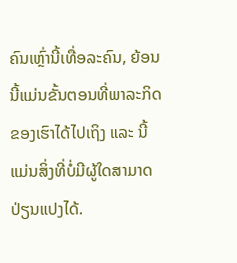ຄົນເຫຼົ່ານີ້ເທື່ອລະຄົນ, ຍ້ອນນີ້ແມ່ນຂັ້ນຕອນທີ່ພາລະກິດຂອງເຮົາໄດ້ໄປເຖິງ ແລະ ນີ້ແມ່ນສິ່ງທີ່ບໍ່ມີຜູ້ໃດສາມາດປ່ຽນແປງໄດ້.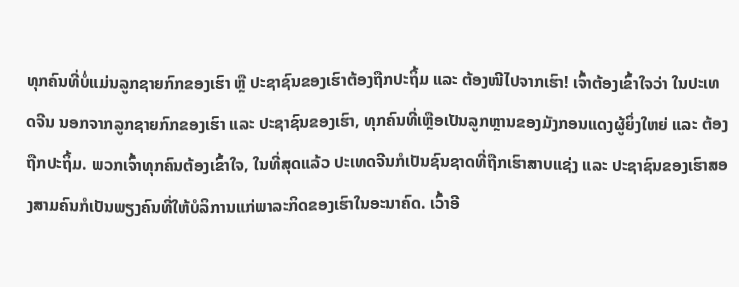ທຸກຄົນທີ່ບໍ່ແມ່ນລູກຊາຍກົກຂອງເຮົາ ຫຼື ປະຊາຊົນຂອງເຮົາຕ້ອງຖືກປະຖິ້ມ ແລະ ຕ້ອງໜີໄປຈາກເຮົາ! ເຈົ້າຕ້ອງເຂົ້າໃຈວ່າ ໃນປະເທດຈີນ ນອກຈາກລູກຊາຍກົກຂອງເຮົາ ແລະ ປະຊາຊົນຂອງເຮົາ, ທຸກຄົນທີ່ເຫຼືອເປັນລູກຫຼານຂອງມັງກອນແດງຜູ້ຍິ່ງໃຫຍ່ ແລະ ຕ້ອງຖືກປະຖິ້ມ. ພວກເຈົ້າທຸກຄົນຕ້ອງເຂົ້າໃຈ, ໃນທີ່ສຸດແລ້ວ ປະເທດຈີນກໍເປັນຊົນຊາດທີ່ຖືກເຮົາສາບແຊ່ງ ແລະ ປະຊາຊົນຂອງເຮົາສອງສາມຄົນກໍເປັນພຽງຄົນທີ່ໃຫ້ບໍລິການແກ່ພາລະກິດຂອງເຮົາໃນອະນາຄົດ. ເວົ້າອີ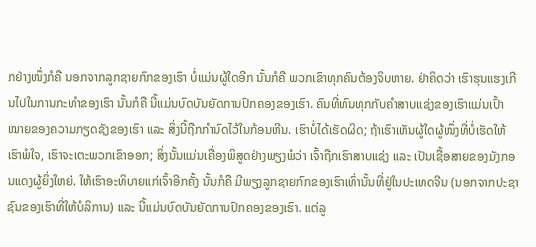ກຢ່າງໜຶ່ງກໍຄື ນອກຈາກລູກຊາຍກົກຂອງເຮົາ ບໍ່ແມ່ນຜູ້ໃດອີກ ນັ້ນກໍຄື ພວກເຂົາທຸກຄົນຕ້ອງຈິບຫາຍ. ຢ່າຄິດວ່າ ເຮົາຮຸນແຮງເກີນໄປໃນການກະທຳຂອງເຮົາ ນັ້ນກໍຄື ນີ້ແມ່ນບົດບັນຍັດການປົກຄອງຂອງເຮົາ. ຄົນທີ່ທົນທຸກກັບຄຳສາບແຊ່ງຂອງເຮົາແມ່ນເປົ້າໝາຍຂອງຄວາມກຽດຊັງຂອງເຮົາ ແລະ ສິ່ງນີ້ຖືກກຳນົດໄວ້ໃນກ້ອນຫີນ. ເຮົາບໍ່ໄດ້ເຮັດຜິດ; ຖ້າເຮົາເຫັນຜູ້ໃດຜູ້ໜຶ່ງທີ່ບໍ່ເຮັດໃຫ້ເຮົາພໍໃຈ, ເຮົາຈະເຕະພວກເຂົາອອກ; ສິ່ງນັ້ນແມ່ນເຄື່ອງພິສູດຢ່າງພຽງພໍວ່າ ເຈົ້າຖືກເຮົາສາບແຊ່ງ ແລະ ເປັນເຊື້ອສາຍຂອງມັງກອນແດງຜູ້ຍິ່ງໃຫຍ່. ໃຫ້ເຮົາອະທິບາຍແກ່ເຈົ້າອີກຄັ້ງ ນັ້ນກໍຄື ມີພຽງລູກຊາຍກົກຂອງເຮົາເທົ່ານັ້ນທີ່ຢູ່ໃນປະເທດຈີນ (ນອກຈາກປະຊາຊົນຂອງເຮົາທີ່ໃຫ້ບໍລິການ) ແລະ ນີ້ແມ່ນບົດບັນຍັດການປົກຄອງຂອງເຮົາ. ແຕ່ລູ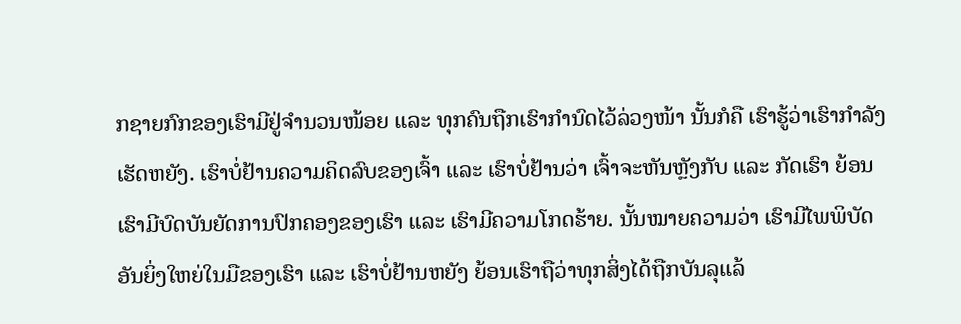ກຊາຍກົກຂອງເຮົາມີຢູ່ຈຳນວນໜ້ອຍ ແລະ ທຸກຄົນຖືກເຮົາກຳນົດໄວ້ລ່ວງໜ້າ ນັ້ນກໍຄື ເຮົາຮູ້ວ່າເຮົາກຳລັງເຮັດຫຍັງ. ເຮົາບໍ່ຢ້ານຄວາມຄິດລົບຂອງເຈົ້າ ແລະ ເຮົາບໍ່ຢ້ານວ່າ ເຈົ້າຈະຫັນຫຼັງກັບ ແລະ ກັດເຮົາ ຍ້ອນເຮົາມີບົດບັນຍັດການປົກຄອງຂອງເຮົາ ແລະ ເຮົາມີຄວາມໂກດຮ້າຍ. ນັ້ນໝາຍຄວາມວ່າ ເຮົາມີໄພພິບັດອັນຍິ່ງໃຫຍ່ໃນມືຂອງເຮົາ ແລະ ເຮົາບໍ່ຢ້ານຫຍັງ ຍ້ອນເຮົາຖືວ່າທຸກສິ່ງໄດ້ຖືກບັນລຸແລ້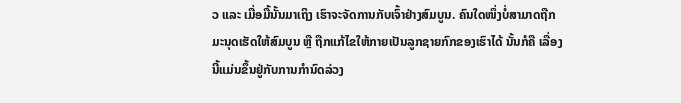ວ ແລະ ເມື່ອມື້ນັ້ນມາເຖິງ ເຮົາຈະຈັດການກັບເຈົ້າຢ່າງສົມບູນ. ຄົນໃດໜຶ່ງບໍ່ສາມາດຖືກມະນຸດເຮັດໃຫ້ສົມບູນ ຫຼື ຖືກແກ້ໄຂໃຫ້ກາຍເປັນລູກຊາຍກົກຂອງເຮົາໄດ້ ນັ້ນກໍຄື ເລື່ອງນີ້ແມ່ນຂຶ້ນຢູ່ກັບການກຳນົດລ່ວງ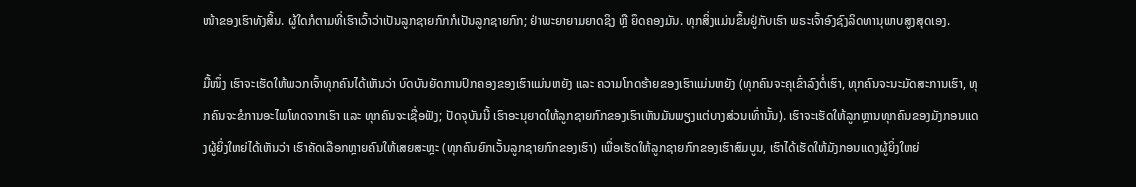ໜ້າຂອງເຮົາທັງສິ້ນ. ຜູ້ໃດກໍຕາມທີ່ເຮົາເວົ້າວ່າເປັນລູກຊາຍກົກກໍເປັນລູກຊາຍກົກ; ຢ່າພະຍາຍາມຍາດຊິງ ຫຼື ຍຶດຄອງມັນ. ທຸກສິ່ງແມ່ນຂຶ້ນຢູ່ກັບເຮົາ ພຣະເຈົ້າອົງຊົງລິດທານຸພາບສູງສຸດເອງ.

ມື້ໜຶ່ງ ເຮົາຈະເຮັດໃຫ້ພວກເຈົ້າທຸກຄົນໄດ້ເຫັນວ່າ ບົດບັນຍັດການປົກຄອງຂອງເຮົາແມ່ນຫຍັງ ແລະ ຄວາມໂກດຮ້າຍຂອງເຮົາແມ່ນຫຍັງ (ທຸກຄົນຈະຄຸເຂົ່າລົງຕໍ່ເຮົາ, ທຸກຄົນຈະນະມັດສະການເຮົາ, ທຸກຄົນຈະຂໍການອະໄພໂທດຈາກເຮົາ ແລະ ທຸກຄົນຈະເຊື່ອຟັງ; ປັດຈຸບັນນີ້ ເຮົາອະນຸຍາດໃຫ້ລູກຊາຍກົກຂອງເຮົາເຫັນມັນພຽງແຕ່ບາງສ່ວນເທົ່ານັ້ນ). ເຮົາຈະເຮັດໃຫ້ລູກຫຼານທຸກຄົນຂອງມັງກອນແດງຜູ້ຍິ່ງໃຫຍ່ໄດ້ເຫັນວ່າ ເຮົາຄັດເລືອກຫຼາຍຄົນໃຫ້ເສຍສະຫຼະ (ທຸກຄົນຍົກເວັ້ນລູກຊາຍກົກຂອງເຮົາ) ເພື່ອເຮັດໃຫ້ລູກຊາຍກົກຂອງເຮົາສົມບູນ, ເຮົາໄດ້ເຮັດໃຫ້ມັງກອນແດງຜູ້ຍິ່ງໃຫຍ່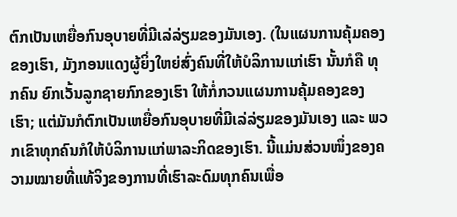ຕົກເປັນເຫຍື່ອກົນອຸບາຍທີ່ມີເລ່ລ່ຽມຂອງມັນເອງ. (ໃນແຜນການຄຸ້ມຄອງຂອງເຮົາ, ມັງກອນແດງຜູ້ຍິ່ງໃຫຍ່ສົ່ງຄົນທີ່ໃຫ້ບໍລິການແກ່ເຮົາ ນັ້ນກໍຄື ທຸກຄົນ ຍົກເວັ້ນລູກຊາຍກົກຂອງເຮົາ ໃຫ້ກໍ່ກວນແຜນການຄຸ້ມຄອງຂອງເຮົາ; ແຕ່ມັນກໍຕົກເປັນເຫຍື່ອກົນອຸບາຍທີ່ມີເລ່ລ່ຽມຂອງມັນເອງ ແລະ ພວກເຂົາທຸກຄົນກໍໃຫ້ບໍລິການແກ່ພາລະກິດຂອງເຮົາ. ນີ້ແມ່ນສ່ວນໜຶ່ງຂອງຄວາມໝາຍທີ່ແທ້ຈິງຂອງການທີ່ເຮົາລະດົມທຸກຄົນເພື່ອ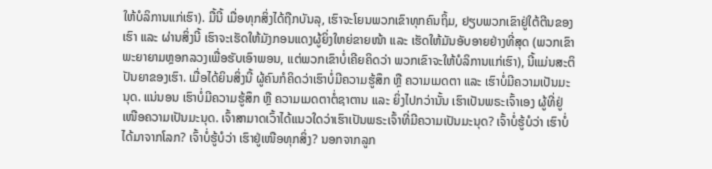ໃຫ້ບໍລິການແກ່ເຮົາ). ມື້ນີ້ ເມື່ອທຸກສິ່ງໄດ້ຖືກບັນລຸ, ເຮົາຈະໂຍນພວກເຂົາທຸກຄົນຖິ້ມ, ຢຽບພວກເຂົາຢູ່ໃຕ້ຕີນຂອງເຮົາ ແລະ ຜ່ານສິ່ງນີ້ ເຮົາຈະເຮັດໃຫ້ມັງກອນແດງຜູ້ຍິ່ງໃຫຍ່ຂາຍໜ້າ ແລະ ເຮັດໃຫ້ມັນອັບອາຍຢ່າງທີ່ສຸດ (ພວກເຂົາພະຍາຍາມຫຼອກລວງເພື່ອຮັບເອົາພອນ, ແຕ່ພວກເຂົາບໍ່ເຄີຍຄິດວ່າ ພວກເຂົາຈະໃຫ້ບໍລິການແກ່ເຮົາ), ນີ້ແມ່ນສະຕິປັນຍາຂອງເຮົາ. ເມື່ອໄດ້ຍິນສິ່ງນີ້ ຜູ້ຄົນກໍຄິດວ່າເຮົາບໍ່ມີຄວາມຮູ້ສຶກ ຫຼື ຄວາມເມດຕາ ແລະ ເຮົາບໍ່ມີຄວາມເປັນມະນຸດ. ແນ່ນອນ ເຮົາບໍ່ມີຄວາມຮູ້ສຶກ ຫຼື ຄວາມເມດຕາຕໍ່ຊາຕານ ແລະ ຍິ່ງໄປກວ່ານັ້ນ ເຮົາເປັນພຣະເຈົ້າເອງ ຜູ້ທີ່ຢູ່ເໜືອຄວາມເປັນມະນຸດ. ເຈົ້າສາມາດເວົ້າໄດ້ແນວໃດວ່າເຮົາເປັນພຣະເຈົ້າທີ່ມີຄວາມເປັນມະນຸດ? ເຈົ້າບໍ່ຮູ້ບໍວ່າ ເຮົາບໍ່ໄດ້ມາຈາກໂລກ? ເຈົ້າບໍ່ຮູ້ບໍວ່າ ເຮົາຢູ່ເໜືອທຸກສິ່ງ? ນອກຈາກລູກ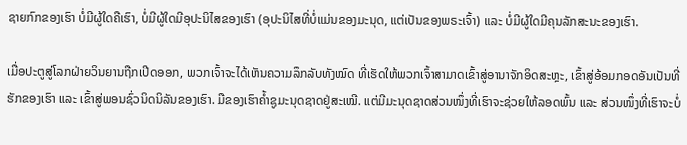ຊາຍກົກຂອງເຮົາ ບໍ່ມີຜູ້ໃດຄືເຮົາ, ບໍ່ມີຜູ້ໃດມີອຸປະນິໄສຂອງເຮົາ (ອຸປະນິໄສທີ່ບໍ່ແມ່ນຂອງມະນຸດ, ແຕ່ເປັນຂອງພຣະເຈົ້າ) ແລະ ບໍ່ມີຜູ້ໃດມີຄຸນລັກສະນະຂອງເຮົາ.

ເມື່ອປະຕູສູ່ໂລກຝ່າຍວິນຍານຖືກເປີດອອກ, ພວກເຈົ້າຈະໄດ້ເຫັນຄວາມລຶກລັບທັງໝົດ ທີ່ເຮັດໃຫ້ພວກເຈົ້າສາມາດເຂົ້າສູ່ອານາຈັກອິດສະຫຼະ, ເຂົ້າສູ່ອ້ອມກອດອັນເປັນທີ່ຮັກຂອງເຮົາ ແລະ ເຂົ້າສູ່ພອນຊົ່ວນິດນິລັນຂອງເຮົາ. ມືຂອງເຮົາຄໍ້າຊູມະນຸດຊາດຢູ່ສະເໝີ. ແຕ່ມີມະນຸດຊາດສ່ວນໜຶ່ງທີ່ເຮົາຈະຊ່ວຍໃຫ້ລອດພົ້ນ ແລະ ສ່ວນໜຶ່ງທີ່ເຮົາຈະບໍ່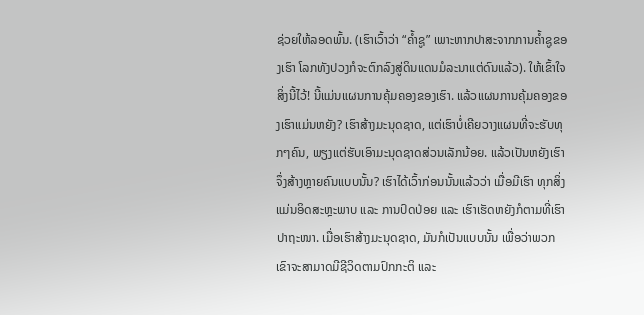ຊ່ວຍໃຫ້ລອດພົ້ນ. (ເຮົາເວົ້າວ່າ “ຄໍ້າຊູ” ເພາະຫາກປາສະຈາກການຄໍ້າຊູຂອງເຮົາ ໂລກທັງປວງກໍຈະຕົກລົງສູ່ດິນແດນມໍລະນາແຕ່ດົນແລ້ວ). ໃຫ້ເຂົ້າໃຈສິ່ງນີ້ໄວ້! ນີ້ແມ່ນແຜນການຄຸ້ມຄອງຂອງເຮົາ. ແລ້ວແຜນການຄຸ້ມຄອງຂອງເຮົາແມ່ນຫຍັງ? ເຮົາສ້າງມະນຸດຊາດ, ແຕ່ເຮົາບໍ່ເຄີຍວາງແຜນທີ່ຈະຮັບທຸກໆຄົນ, ພຽງແຕ່ຮັບເອົາມະນຸດຊາດສ່ວນເລັກນ້ອຍ. ແລ້ວເປັນຫຍັງເຮົາຈຶ່ງສ້າງຫຼາຍຄົນແບບນັ້ນ? ເຮົາໄດ້ເວົ້າກ່ອນນັ້ນແລ້ວວ່າ ເມື່ອມີເຮົາ ທຸກສິ່ງແມ່ນອິດສະຫຼະພາບ ແລະ ການປົດປ່ອຍ ແລະ ເຮົາເຮັດຫຍັງກໍຕາມທີ່ເຮົາປາຖະໜາ. ເມື່ອເຮົາສ້າງມະນຸດຊາດ, ມັນກໍເປັນແບບນັ້ນ ເພື່ອວ່າພວກເຂົາຈະສາມາດມີຊີວິດຕາມປົກກະຕິ ແລະ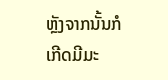ຫຼັງຈາກນັ້ນກໍເກີດມີມະ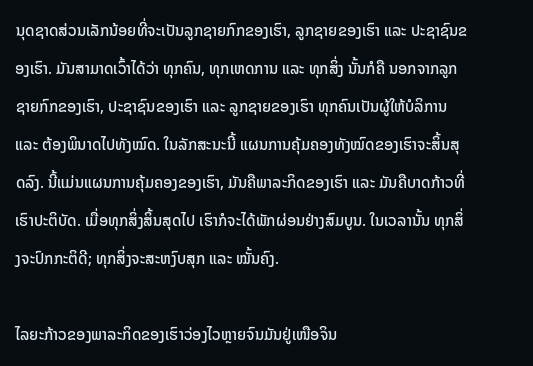ນຸດຊາດສ່ວນເລັກນ້ອຍທີ່ຈະເປັນລູກຊາຍກົກຂອງເຮົາ, ລູກຊາຍຂອງເຮົາ ແລະ ປະຊາຊົນຂອງເຮົາ. ມັນສາມາດເວົ້າໄດ້ວ່າ ທຸກຄົນ, ທຸກເຫດການ ແລະ ທຸກສິ່ງ ນັ້ນກໍຄື ນອກຈາກລູກຊາຍກົກຂອງເຮົາ, ປະຊາຊົນຂອງເຮົາ ແລະ ລູກຊາຍຂອງເຮົາ ທຸກຄົນເປັນຜູ້ໃຫ້ບໍລິການ ແລະ ຕ້ອງພິນາດໄປທັງໝົດ. ໃນລັກສະນະນີ້ ແຜນການຄຸ້ມຄອງທັງໝົດຂອງເຮົາຈະສິ້ນສຸດລົງ. ນີ້ແມ່ນແຜນການຄຸ້ມຄອງຂອງເຮົາ, ມັນຄືພາລະກິດຂອງເຮົາ ແລະ ມັນຄືບາດກ້າວທີ່ເຮົາປະຕິບັດ. ເມື່ອທຸກສິ່ງສິ້ນສຸດໄປ ເຮົາກໍຈະໄດ້ພັກຜ່ອນຢ່າງສົມບູນ. ໃນເວລານັ້ນ ທຸກສິ່ງຈະປົກກະຕິດີ; ທຸກສິ່ງຈະສະຫງົບສຸກ ແລະ ໝັ້ນຄົງ.

ໄລຍະກ້າວຂອງພາລະກິດຂອງເຮົາວ່ອງໄວຫຼາຍຈົນມັນຢູ່ເໜືອຈິນ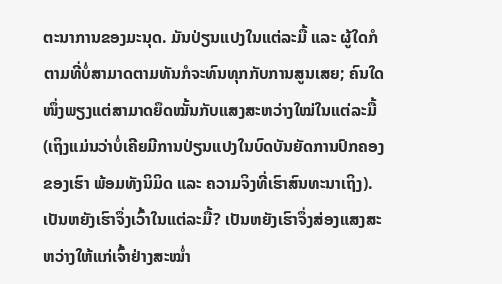ຕະນາການຂອງມະນຸດ. ມັນປ່ຽນແປງໃນແຕ່ລະມື້ ແລະ ຜູ້ໃດກໍຕາມທີ່ບໍ່ສາມາດຕາມທັນກໍຈະທົນທຸກກັບການສູນເສຍ; ຄົນໃດໜຶ່ງພຽງແຕ່ສາມາດຍຶດໝັ້ນກັບແສງສະຫວ່າງໃໝ່ໃນແຕ່ລະມື້ (ເຖິງແມ່ນວ່າບໍ່ເຄີຍມີການປ່ຽນແປງໃນບົດບັນຍັດການປົກຄອງຂອງເຮົາ ພ້ອມທັງນິມິດ ແລະ ຄວາມຈິງທີ່ເຮົາສົນທະນາເຖິງ). ເປັນຫຍັງເຮົາຈຶ່ງເວົ້າໃນແຕ່ລະມື້? ເປັນຫຍັງເຮົາຈຶ່ງສ່ອງແສງສະຫວ່າງໃຫ້ແກ່ເຈົ້າຢ່າງສະໝໍ່າ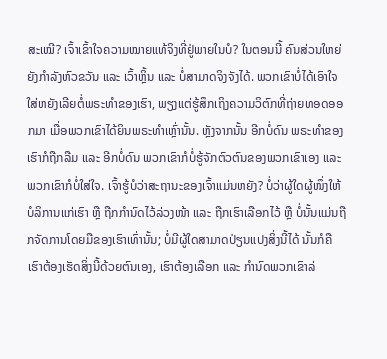ສະເໝີ? ເຈົ້າເຂົ້າໃຈຄວາມໝາຍແທ້ຈິງທີ່ຢູ່ພາຍໃນບໍ? ໃນຕອນນີ້ ຄົນສ່ວນໃຫຍ່ຍັງກຳລັງຫົວຂວັນ ແລະ ເວົ້າຫຼິ້ນ ແລະ ບໍ່ສາມາດຈິງຈັງໄດ້. ພວກເຂົາບໍ່ໄດ້ເອົາໃຈໃສ່ຫຍັງເລີຍຕໍ່ພຣະທຳຂອງເຮົາ, ພຽງແຕ່ຮູ້ສຶກເຖິງຄວາມວິຕົກທີ່ຖ່າຍທອດອອກມາ ເມື່ອພວກເຂົາໄດ້ຍິນພຣະທຳເຫຼົ່ານັ້ນ. ຫຼັງຈາກນັ້ນ ອີກບໍ່ດົນ ພຣະທຳຂອງເຮົາກໍຖືກລືມ ແລະ ອີກບໍ່ດົນ ພວກເຂົາກໍບໍ່ຮູ້ຈັກຕົວຕົນຂອງພວກເຂົາເອງ ແລະ ພວກເຂົາກໍບໍ່ໃສ່ໃຈ. ເຈົ້າຮູ້ບໍວ່າສະຖານະຂອງເຈົ້າແມ່ນຫຍັງ? ບໍ່ວ່າຜູ້ໃດຜູ້ໜຶ່ງໃຫ້ບໍລິການແກ່ເຮົາ ຫຼື ຖືກກຳນົດໄວ້ລ່ວງໜ້າ ແລະ ຖືກເຮົາເລືອກໄວ້ ຫຼື ບໍ່ນັ້ນແມ່ນຖືກຈັດການໂດຍມືຂອງເຮົາເທົ່ານັ້ນ; ບໍ່ມີຜູ້ໃດສາມາດປ່ຽນແປງສິ່ງນີ້ໄດ້ ນັ້ນກໍຄື ເຮົາຕ້ອງເຮັດສິ່ງນີ້ດ້ວຍຕົນເອງ, ເຮົາຕ້ອງເລືອກ ແລະ ກຳນົດພວກເຂົາລ່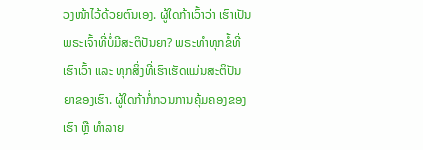ວງໜ້າໄວ້ດ້ວຍຕົນເອງ. ຜູ້ໃດກ້າເວົ້າວ່າ ເຮົາເປັນພຣະເຈົ້າທີ່ບໍ່ມີສະຕິປັນຍາ? ພຣະທຳທຸກຂໍ້ທີ່ເຮົາເວົ້າ ແລະ ທຸກສິ່ງທີ່ເຮົາເຮັດແມ່ນສະຕິປັນຍາຂອງເຮົາ. ຜູ້ໃດກ້າກໍ່ກວນການຄຸ້ມຄອງຂອງເຮົາ ຫຼື ທຳລາຍ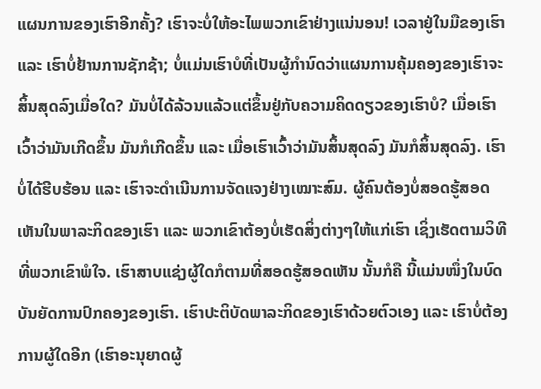ແຜນການຂອງເຮົາອີກຄັ້ງ? ເຮົາຈະບໍ່ໃຫ້ອະໄພພວກເຂົາຢ່າງແນ່ນອນ! ເວລາຢູ່ໃນມືຂອງເຮົາ ແລະ ເຮົາບໍ່ຢ້ານການຊັກຊ້າ; ບໍ່ແມ່ນເຮົາບໍທີ່ເປັນຜູ້ກຳນົດວ່າແຜນການຄຸ້ມຄອງຂອງເຮົາຈະສິ້ນສຸດລົງເມື່ອໃດ? ມັນບໍ່ໄດ້ລ້ວນແລ້ວແຕ່ຂຶ້ນຢູ່ກັບຄວາມຄິດດຽວຂອງເຮົາບໍ? ເມື່ອເຮົາເວົ້າວ່າມັນເກີດຂຶ້ນ ມັນກໍເກີດຂຶ້ນ ແລະ ເມື່ອເຮົາເວົ້າວ່າມັນສິ້ນສຸດລົງ ມັນກໍສິ້ນສຸດລົງ. ເຮົາບໍ່ໄດ້ຮີບຮ້ອນ ແລະ ເຮົາຈະດຳເນີນການຈັດແຈງຢ່າງເໝາະສົມ. ຜູ້ຄົນຕ້ອງບໍ່ສອດຮູ້ສອດເຫັນໃນພາລະກິດຂອງເຮົາ ແລະ ພວກເຂົາຕ້ອງບໍ່ເຮັດສິ່ງຕ່າງໆໃຫ້ແກ່ເຮົາ ເຊິ່ງເຮັດຕາມວິທີທີ່ພວກເຂົາພໍໃຈ. ເຮົາສາບແຊ່ງຜູ້ໃດກໍຕາມທີ່ສອດຮູ້ສອດເຫັນ ນັ້ນກໍຄື ນີ້ແມ່ນໜຶ່ງໃນບົດບັນຍັດການປົກຄອງຂອງເຮົາ. ເຮົາປະຕິບັດພາລະກິດຂອງເຮົາດ້ວຍຕົວເອງ ແລະ ເຮົາບໍ່ຕ້ອງການຜູ້ໃດອີກ (ເຮົາອະນຸຍາດຜູ້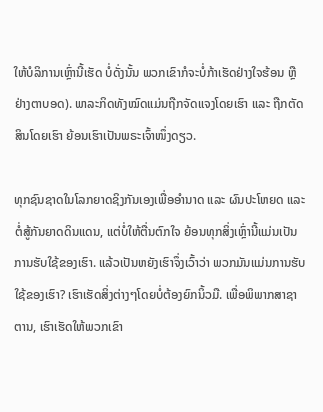ໃຫ້ບໍລິການເຫຼົ່ານີ້ເຮັດ ບໍ່ດັ່ງນັ້ນ ພວກເຂົາກໍຈະບໍ່ກ້າເຮັດຢ່າງໃຈຮ້ອນ ຫຼື ຢ່າງຕາບອດ). ພາລະກິດທັງໝົດແມ່ນຖືກຈັດແຈງໂດຍເຮົາ ແລະ ຖືກຕັດສິນໂດຍເຮົາ ຍ້ອນເຮົາເປັນພຣະເຈົ້າໜຶ່ງດຽວ.

ທຸກຊົນຊາດໃນໂລກຍາດຊິງກັນເອງເພື່ອອຳນາດ ແລະ ຜົນປະໂຫຍດ ແລະ ຕໍ່ສູ້ກັນຍາດດິນແດນ, ແຕ່ບໍ່ໃຫ້ຕື່ນຕົກໃຈ ຍ້ອນທຸກສິ່ງເຫຼົ່ານີ້ແມ່ນເປັນການຮັບໃຊ້ຂອງເຮົາ. ແລ້ວເປັນຫຍັງເຮົາຈຶ່ງເວົ້າວ່າ ພວກມັນແມ່ນການຮັບໃຊ້ຂອງເຮົາ? ເຮົາເຮັດສິ່ງຕ່າງໆໂດຍບໍ່ຕ້ອງຍົກນິ້ວມື. ເພື່ອພິພາກສາຊາຕານ, ເຮົາເຮັດໃຫ້ພວກເຂົາ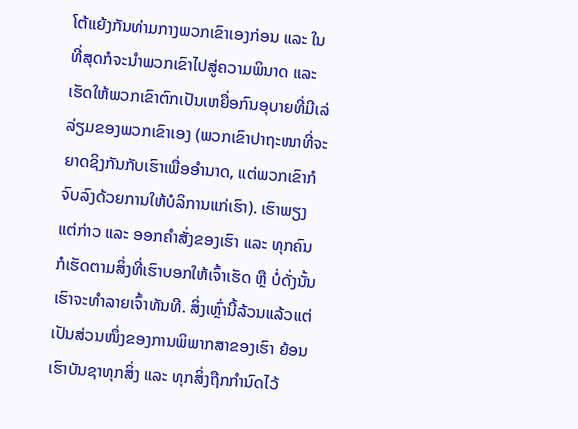ໂຕ້ແຍ້ງກັນທ່າມກາງພວກເຂົາເອງກ່ອນ ແລະ ໃນທີ່ສຸດກໍຈະນໍາພວກເຂົາໄປສູ່ຄວາມພິນາດ ແລະ ເຮັດໃຫ້ພວກເຂົາຕົກເປັນເຫຍື່ອກົນອຸບາຍທີ່ມີເລ່ລ່ຽມຂອງພວກເຂົາເອງ (ພວກເຂົາປາຖະໜາທີ່ຈະຍາດຊິງກັນກັບເຮົາເພື່ອອຳນາດ, ແຕ່ພວກເຂົາກໍຈົບລົງດ້ວຍການໃຫ້ບໍລິການແກ່ເຮົາ). ເຮົາພຽງແຕ່ກ່າວ ແລະ ອອກຄຳສັ່ງຂອງເຮົາ ແລະ ທຸກຄົນກໍເຮັດຕາມສິ່ງທີ່ເຮົາບອກໃຫ້ເຈົ້າເຮັດ ຫຼື ບໍ່ດັ່ງນັ້ນ ເຮົາຈະທຳລາຍເຈົ້າທັນທີ. ສິ່ງເຫຼົ່ານີ້ລ້ວນແລ້ວແຕ່ເປັນສ່ວນໜຶ່ງຂອງການພິພາກສາຂອງເຮົາ ຍ້ອນເຮົາບັນຊາທຸກສິ່ງ ແລະ ທຸກສິ່ງຖືກກຳນົດໄວ້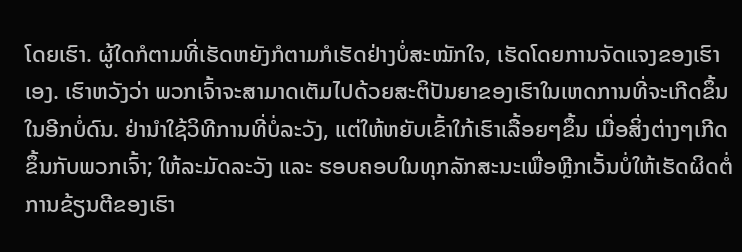ໂດຍເຮົາ. ຜູ້ໃດກໍຕາມທີ່ເຮັດຫຍັງກໍຕາມກໍເຮັດຢ່າງບໍ່ສະໝັກໃຈ, ເຮັດໂດຍການຈັດແຈງຂອງເຮົາເອງ. ເຮົາຫວັງວ່າ ພວກເຈົ້າຈະສາມາດເຕັມໄປດ້ວຍສະຕິປັນຍາຂອງເຮົາໃນເຫດການທີ່ຈະເກີດຂຶ້ນໃນອີກບໍ່ດົນ. ຢ່ານໍາໃຊ້ວິທີການທີ່ບໍ່ລະວັງ, ແຕ່ໃຫ້ຫຍັບເຂົ້າໃກ້ເຮົາເລື້ອຍໆຂຶ້ນ ເມື່ອສິ່ງຕ່າງໆເກີດຂຶ້ນກັບພວກເຈົ້າ; ໃຫ້ລະມັດລະວັງ ແລະ ຮອບຄອບໃນທຸກລັກສະນະເພື່ອຫຼີກເວັ້ນບໍ່ໃຫ້ເຮັດຜິດຕໍ່ການຂ້ຽນຕີຂອງເຮົາ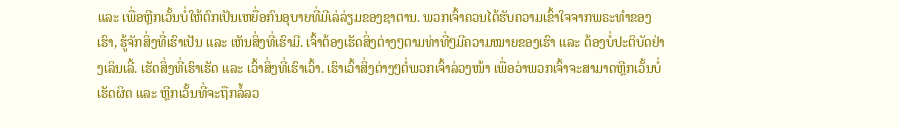ແລະ ເພື່ອຫຼີກເວັ້ນບໍ່ໃຫ້ຕົກເປັນເຫຍື່ອກົນອຸບາຍທີ່ມີເລ່ລ່ຽມຂອງຊາຕານ. ພວກເຈົ້າຄວນໄດ້ຮັບຄວາມເຂົ້າໃຈຈາກພຣະທຳຂອງເຮົາ, ຮູ້ຈັກສິ່ງທີ່ເຮົາເປັນ ແລະ ເຫັນສິ່ງທີ່ເຮົາມີ. ເຈົ້າຕ້ອງເຮັດສິ່ງຕ່າງໆຕາມທ່າທີ່ໆມີຄວາມໝາຍຂອງເຮົາ ແລະ ຕ້ອງບໍ່ປະຕິບັດຢ່າງເລິນເລີ້. ເຮັດສິ່ງທີ່ເຮົາເຮັດ ແລະ ເວົ້າສິ່ງທີ່ເຮົາເວົ້າ. ເຮົາເວົ້າສິ່ງຕ່າງໆຕໍ່ພວກເຈົ້າລ່ວງໜ້າ ເພື່ອວ່າພວກເຈົ້າຈະສາມາດຫຼີກເວັ້ນບໍ່ເຮັດຜິດ ແລະ ຫຼີກເວັ້ນທີ່ຈະຖືກລໍ້ລວ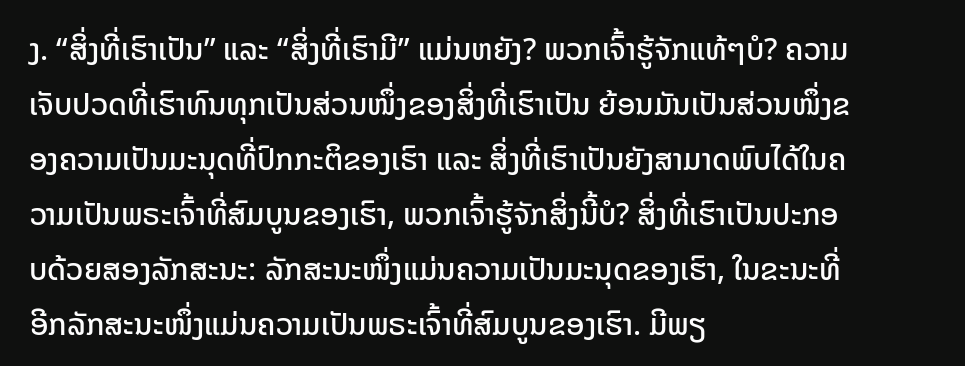ງ. “ສິ່ງທີ່ເຮົາເປັນ” ແລະ “ສິ່ງທີ່ເຮົາມີ” ແມ່ນຫຍັງ? ພວກເຈົ້າຮູ້ຈັກແທ້ໆບໍ? ຄວາມເຈັບປວດທີ່ເຮົາທົນທຸກເປັນສ່ວນໜຶ່ງຂອງສິ່ງທີ່ເຮົາເປັນ ຍ້ອນມັນເປັນສ່ວນໜຶ່ງຂອງຄວາມເປັນມະນຸດທີ່ປົກກະຕິຂອງເຮົາ ແລະ ສິ່ງທີ່ເຮົາເປັນຍັງສາມາດພົບໄດ້ໃນຄວາມເປັນພຣະເຈົ້າທີ່ສົມບູນຂອງເຮົາ, ພວກເຈົ້າຮູ້ຈັກສິ່ງນີ້ບໍ? ສິ່ງທີ່ເຮົາເປັນປະກອບດ້ວຍສອງລັກສະນະ: ລັກສະນະໜຶ່ງແມ່ນຄວາມເປັນມະນຸດຂອງເຮົາ, ໃນຂະນະທີ່ອີກລັກສະນະໜຶ່ງແມ່ນຄວາມເປັນພຣະເຈົ້າທີ່ສົມບູນຂອງເຮົາ. ມີພຽ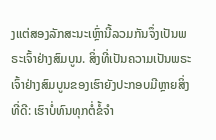ງແຕ່ສອງລັກສະນະເຫຼົ່ານີ້ລວມກັນຈຶ່ງເປັນພຣະເຈົ້າຢ່າງສົມບູນ. ສິ່ງທີ່ເປັນຄວາມເປັນພຣະເຈົ້າຢ່າງສົມບູນຂອງເຮົາຍັງປະກອບມີຫຼາຍສິ່ງທີ່ດີ: ເຮົາບໍ່ທົນທຸກຕໍ່ຂໍ້ຈຳ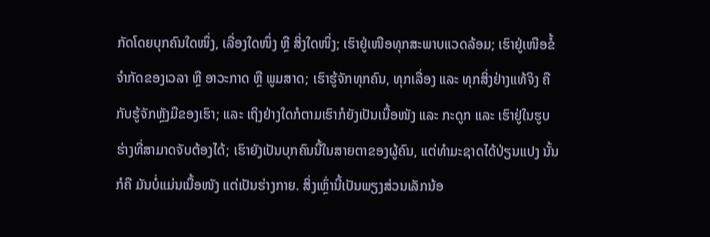ກັດໂດຍບຸກຄົນໃດໜຶ່ງ, ເລື່ອງໃດໜຶ່ງ ຫຼື ສິ່ງໃດໜຶ່ງ; ເຮົາຢູ່ເໜືອທຸກສະພາບແວດລ້ອມ; ເຮົາຢູ່ເໜືອຂໍ້ຈຳກັດຂອງເວລາ ຫຼື ອາວະກາດ ຫຼື ພູມສາດ; ເຮົາຮູ້ຈັກທຸກຄົນ, ທຸກເລື່ອງ ແລະ ທຸກສິ່ງຢ່າງແທ້ຈິງ ຄືກັບຮູ້ຈັກຫຼັງມືຂອງເຮົາ; ແລະ ເຖິງຢ່າງໃດກໍຕາມເຮົາກໍຍັງເປັນເນື້ອໜັງ ແລະ ກະດູກ ແລະ ເຮົາຢູ່ໃນຮູບຮ່າງທີ່ສາມາດຈັບຕ້ອງໄດ້; ເຮົາຍັງເປັນບຸກຄົນນີ້ໃນສາຍຕາຂອງຜູ້ຄົນ, ແຕ່ທຳມະຊາດໄດ້ປ່ຽນແປງ ນັ້ນກໍຄື ມັນບໍ່ແມ່ນເນື້ອໜັງ ແຕ່ເປັນຮ່າງກາຍ. ສິ່ງເຫຼົ່ານີ້ເປັນພຽງສ່ວນເລັກນ້ອ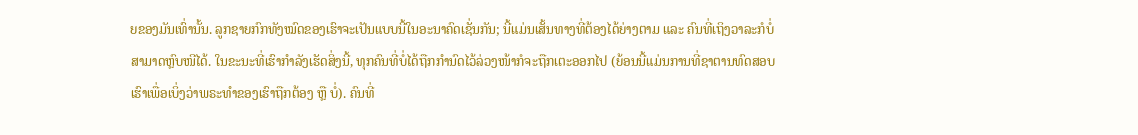ຍຂອງມັນເທົ່ານັ້ນ. ລູກຊາຍກົກທັງໝົດຂອງເຮົາຈະເປັນແບບນີ້ໃນອະນາຄົດເຊັ່ນກັນ; ນີ້ແມ່ນເສັ້ນທາງທີ່ຕ້ອງໄດ້ຍ່າງຕາມ ແລະ ຄົນທີ່ເຖິງວາລະກໍບໍ່ສາມາດຫຼົບໜີໄດ້. ໃນຂະນະທີ່ເຮົາກຳລັງເຮັດສິ່ງນີ້, ທຸກຄົນທີ່ບໍ່ໄດ້ຖືກກຳນົດໄວ້ລ່ວງໜ້າກໍຈະຖືກເຕະອອກໄປ (ຍ້ອນນີ້ແມ່ນການທີ່ຊາຕານທົດສອບເຮົາເພື່ອເບິ່ງວ່າພຣະທຳຂອງເຮົາຖືກຕ້ອງ ຫຼື ບໍ່). ຄົນທີ່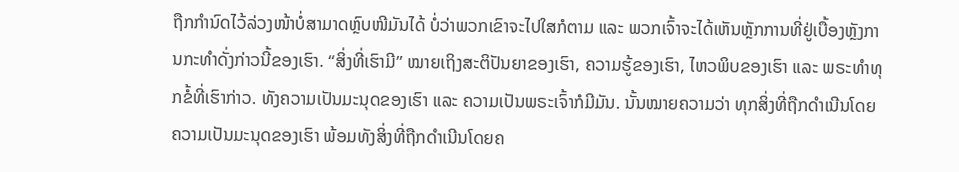ຖືກກຳນົດໄວ້ລ່ວງໜ້າບໍ່ສາມາດຫຼົບໜີມັນໄດ້ ບໍ່ວ່າພວກເຂົາຈະໄປໃສກໍຕາມ ແລະ ພວກເຈົ້າຈະໄດ້ເຫັນຫຼັກການທີ່ຢູ່ເບື້ອງຫຼັງການກະທຳດັ່ງກ່າວນີ້ຂອງເຮົາ. “ສິ່ງທີ່ເຮົາມີ” ໝາຍເຖິງສະຕິປັນຍາຂອງເຮົາ, ຄວາມຮູ້ຂອງເຮົາ, ໄຫວພິບຂອງເຮົາ ແລະ ພຣະທຳທຸກຂໍ້ທີ່ເຮົາກ່າວ. ທັງຄວາມເປັນມະນຸດຂອງເຮົາ ແລະ ຄວາມເປັນພຣະເຈົ້າກໍມີມັນ. ນັ້ນໝາຍຄວາມວ່າ ທຸກສິ່ງທີ່ຖືກດຳເນີນໂດຍຄວາມເປັນມະນຸດຂອງເຮົາ ພ້ອມທັງສິ່ງທີ່ຖືກດຳເນີນໂດຍຄ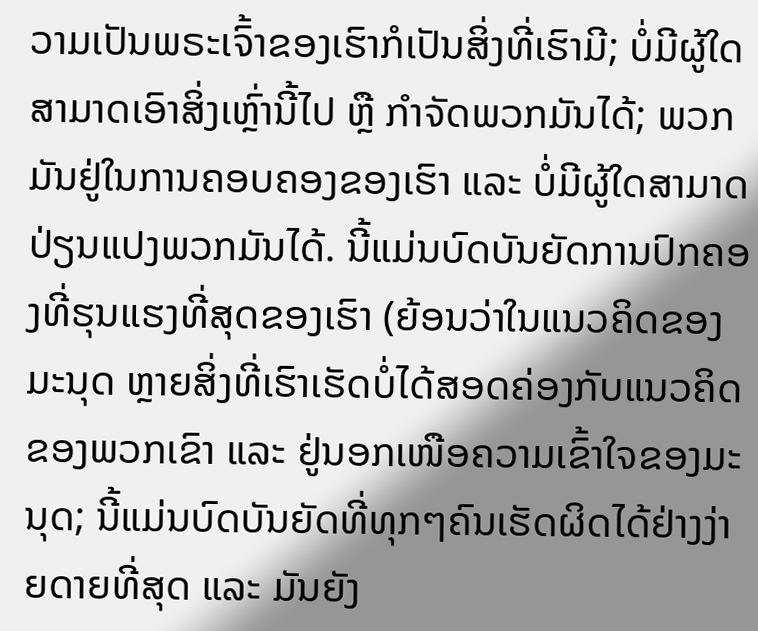ວາມເປັນພຣະເຈົ້າຂອງເຮົາກໍເປັນສິ່ງທີ່ເຮົາມີ; ບໍ່ມີຜູ້ໃດສາມາດເອົາສິ່ງເຫຼົ່ານີ້ໄປ ຫຼື ກຳຈັດພວກມັນໄດ້; ພວກມັນຢູ່ໃນການຄອບຄອງຂອງເຮົາ ແລະ ບໍ່ມີຜູ້ໃດສາມາດປ່ຽນແປງພວກມັນໄດ້. ນີ້ແມ່ນບົດບັນຍັດການປົກຄອງທີ່ຮຸນແຮງທີ່ສຸດຂອງເຮົາ (ຍ້ອນວ່າໃນແນວຄິດຂອງມະນຸດ ຫຼາຍສິ່ງທີ່ເຮົາເຮັດບໍ່ໄດ້ສອດຄ່ອງກັບແນວຄິດຂອງພວກເຂົາ ແລະ ຢູ່ນອກເໜືອຄວາມເຂົ້າໃຈຂອງມະນຸດ; ນີ້ແມ່ນບົດບັນຍັດທີ່ທຸກໆຄົນເຮັດຜິດໄດ້ຢ່າງງ່າຍດາຍທີ່ສຸດ ແລະ ມັນຍັງ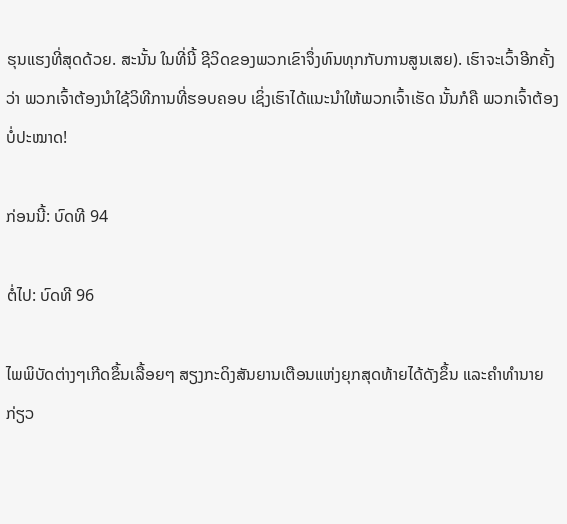ຮຸນແຮງທີ່ສຸດດ້ວຍ. ສະນັ້ນ ໃນທີ່ນີ້ ຊີວິດຂອງພວກເຂົາຈຶ່ງທົນທຸກກັບການສູນເສຍ). ເຮົາຈະເວົ້າອີກຄັ້ງວ່າ ພວກເຈົ້າຕ້ອງນໍາໃຊ້ວິທີການທີ່ຮອບຄອບ ເຊິ່ງເຮົາໄດ້ແນະນໍາໃຫ້ພວກເຈົ້າເຮັດ ນັ້ນກໍຄື ພວກເຈົ້າຕ້ອງບໍ່ປະໝາດ!

ກ່ອນນີ້: ບົດທີ 94

ຕໍ່ໄປ: ບົດທີ 96

ໄພພິບັດຕ່າງໆເກີດຂຶ້ນເລື້ອຍໆ ສຽງກະດິງສັນຍານເຕືອນແຫ່ງຍຸກສຸດທ້າຍໄດ້ດັງຂຶ້ນ ແລະຄໍາທໍານາຍກ່ຽວ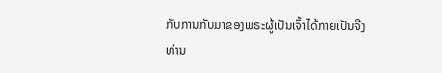ກັບການກັບມາຂອງພຣະຜູ້ເປັນເຈົ້າໄດ້ກາຍເປັນຈີງ ທ່ານ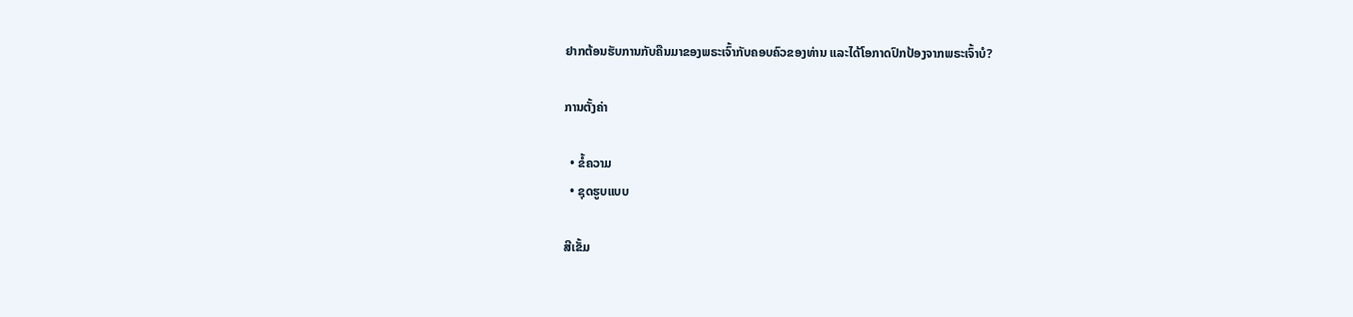ຢາກຕ້ອນຮັບການກັບຄືນມາຂອງພຣະເຈົ້າກັບຄອບຄົວຂອງທ່ານ ແລະໄດ້ໂອກາດປົກປ້ອງຈາກພຣະເຈົ້າບໍ?

ການຕັ້ງຄ່າ

  • ຂໍ້ຄວາມ
  • ຊຸດຮູບແບບ

ສີເຂັ້ມ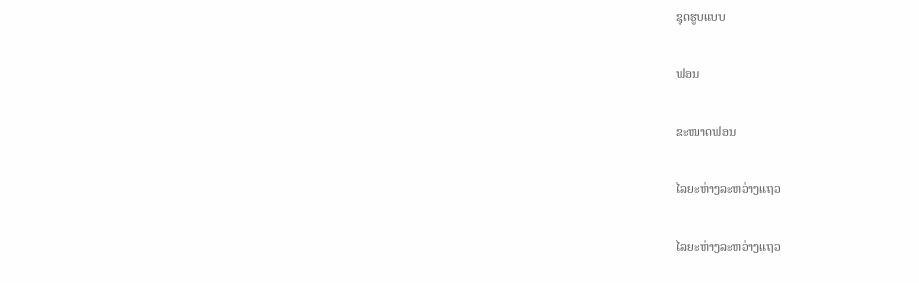ຊຸດຮູບແບບ

ຟອນ

ຂະໜາດຟອນ

ໄລຍະຫ່າງລະຫວ່າງແຖວ

ໄລຍະຫ່າງລະຫວ່າງແຖວ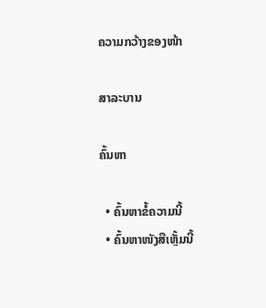ຄວາມກວ້າງຂອງໜ້າ

ສາລະບານ

ຄົ້ນຫາ

  • ຄົ້ນຫາຂໍ້ຄວາມນີ້
  • ຄົ້ນຫາໜັງສືເຫຼັ້ມນີ້